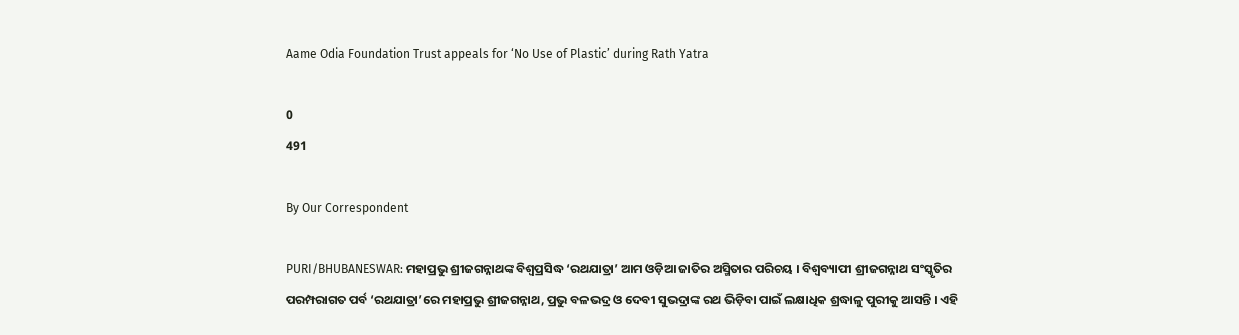Aame Odia Foundation Trust appeals for ‘No Use of Plastic’ during Rath Yatra

0
491

By Our Correspondent

PURI/BHUBANESWAR: ମହାପ୍ରଭୁ ଶ୍ରୀଜଗନ୍ନାଥଙ୍କ ବିଶ୍ୱପ୍ରସିଦ୍ଧ ‘ରଥଯାତ୍ରା’ ଆମ ଓଡ଼ିଆ ଜାତିର ଅସ୍ମିତାର ପରିଚୟ । ବିଶ୍ୱବ୍ୟାପୀ ଶ୍ରୀଜଗନ୍ନାଥ ସଂସ୍କୃତିର ପରମ୍ପରାଗତ ପର୍ବ ‘ରଥଯାତ୍ରା’ରେ ମହାପ୍ରଭୁ ଶ୍ରୀଜଗନ୍ନାଥ, ପ୍ରଭୁ ବଳଭଦ୍ର ଓ ଦେବୀ ସୁଭଦ୍ରାଙ୍କ ରଥ ଭିଡ଼ିବା ପାଇଁ ଲକ୍ଷାଧିକ ଶ୍ରଦ୍ଧାଳୁ ପୁରୀକୁ ଆସନ୍ତି । ଏହି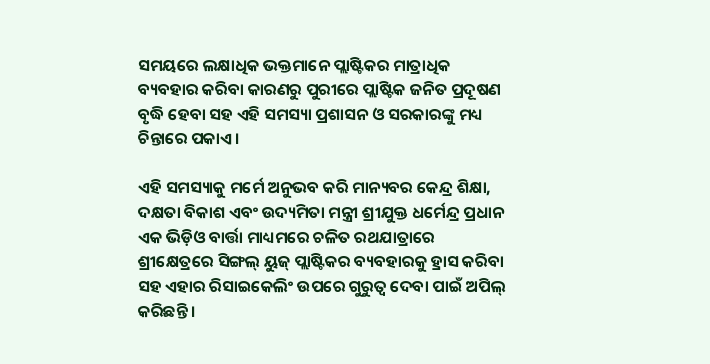ସମୟରେ ଲକ୍ଷାଧିକ ଭକ୍ତମାନେ ପ୍ଲାଷ୍ଟିକର ମାତ୍ରାଧିକ ବ୍ୟବହାର କରିବା କାରଣରୁ ପୁରୀରେ ପ୍ଲାଷ୍ଟିକ ଜନିତ ପ୍ରଦୂଷଣ ବୃଦ୍ଧି ହେବା ସହ ଏହି ସମସ୍ୟା ପ୍ରଶାସନ ଓ ସରକାରଙ୍କୁ ମଧ୍ୟ ଚିନ୍ତାରେ ପକାଏ ।

ଏହି ସମସ୍ୟାକୁ ମର୍ମେ ଅନୁଭବ କରି ମାନ୍ୟବର କେନ୍ଦ୍ର ଶିକ୍ଷା, ଦକ୍ଷତା ବିକାଶ ଏବଂ ଉଦ୍ୟମିତା ମନ୍ତ୍ରୀ ଶ୍ରୀଯୁକ୍ତ ଧର୍ମେନ୍ଦ୍ର ପ୍ରଧାନ ଏକ ଭିଡ଼ିଓ ବାର୍ତ୍ତା ମାଧ୍ୟମରେ ଚଳିତ ରଥଯାତ୍ରାରେ ଶ୍ରୀକ୍ଷେତ୍ରରେ ସିଙ୍ଗଲ୍ ୟୁଜ୍ ପ୍ଲାଷ୍ଟିକର ବ୍ୟବହାରକୁ ହ୍ରାସ କରିବା ସହ ଏହାର ରିସାଇକେଲିଂ ଉପରେ ଗୁରୁତ୍ୱ ଦେବା ପାଇଁ ଅପିଲ୍ କରିଛନ୍ତି ।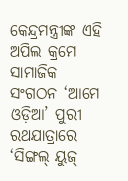କେନ୍ଦ୍ରମନ୍ତ୍ରୀଙ୍କ ଏହି ଅପିଲ କ୍ରମେ ସାମାଜିକ ସଂଗଠନ ‘ଆମେ ଓଡ଼ିଆ’ ପୁରୀ ରଥଯାତ୍ରାରେ ‘ସିଙ୍ଗଲ୍ ୟୁଜ୍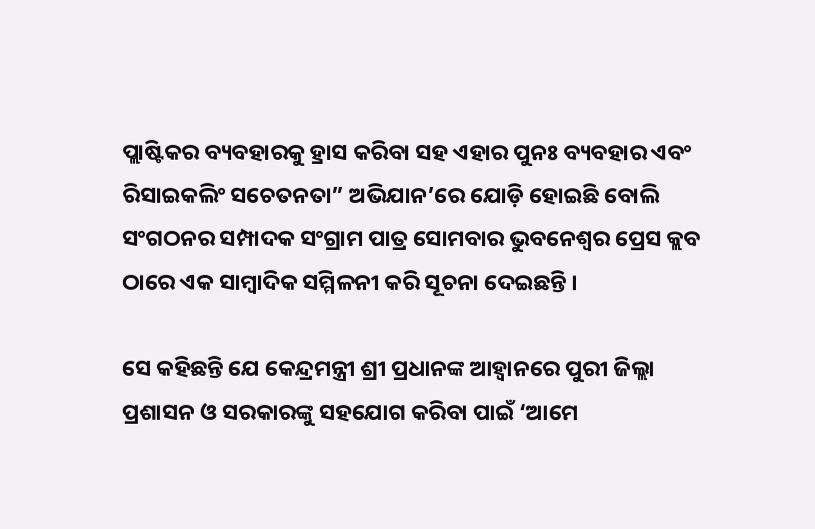ପ୍ଲାଷ୍ଟିକର ବ୍ୟବହାରକୁ ହ୍ରାସ କରିବା ସହ ଏହାର ପୁନଃ ବ୍ୟବହାର ଏବଂ ରିସାଇକଲିଂ ସଚେତନତା” ଅଭିଯାନ’ରେ ଯୋଡ଼ି ହୋଇଛି ବୋଲି ସଂଗଠନର ସମ୍ପାଦକ ସଂଗ୍ରାମ ପାତ୍ର ସୋମବାର ଭୁବନେଶ୍ୱର ପ୍ରେସ କ୍ଲବ ଠାରେ ଏକ ସାମ୍ବାଦିକ ସମ୍ମିଳନୀ କରି ସୂଚନା ଦେଇଛନ୍ତି ।

ସେ କହିଛନ୍ତି ଯେ କେନ୍ଦ୍ରମନ୍ତ୍ରୀ ଶ୍ରୀ ପ୍ରଧାନଙ୍କ ଆହ୍ୱାନରେ ପୁରୀ ଜିଲ୍ଲା ପ୍ରଶାସନ ଓ ସରକାରଙ୍କୁ ସହଯୋଗ କରିବା ପାଇଁ ‘ଆମେ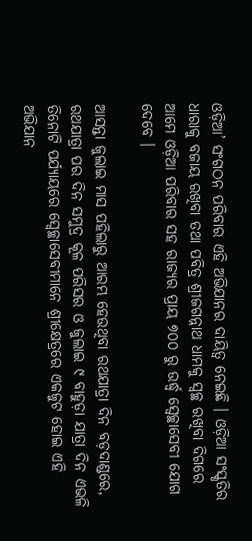ଓଡ଼ିଆ’ ସଂଗଠନ ପରିବାର ଏହି ଅଭିଯାନର ଦାୟିତ୍ୱ ନେଇଛି । ଓଡ଼ିଆ ସଂସ୍କୃତିର ଧାରାକୁ ବଜାୟ ରଖିବା ତଥା ପବିତ୍ର ଶ୍ରୀଜଗନ୍ନାଥ ଧାମକୁ ସ୍ୱଚ୍ଛ ରଖିବା ଦିଗରେ ଆମେ ଓଡ଼ିଆ ପରିବାର ସହ ରାଜ୍ୟର ପ୍ରାୟ ୭୦୦ ରୁ ଉର୍ଦ୍ଧ୍ୱ ସ୍ୱେଚ୍ଛାସେବୀ ଯୋଗ ଦେବେ ।

ଆସନ୍ତା ଜୁଲାଇ ମାସ ପହିଲାରୁ ଆରମ୍ଭ ହେଉଥିବା ରଥଯାତ୍ରା ଦିନ ବଡ଼ଦାଣ୍ଡରେ, ରଥଯାତ୍ରା ପର ଦିନ ସମୁଦ୍ର କୂଳ ପରିସର ଓ ଜୁଲାଇ ୯ ବାହୁଡ଼ା ଯାତ୍ରା ଦିନ ଏଭଳି ତିନୋଟି ପର୍ଯ୍ୟାୟରେ ସ୍ୱେଚ୍ଛାସେବୀମାନେ ଶ୍ରୀକ୍ଷେତ୍ରରେ ଏକଜୁଟ ହୋଇ ଏହି ଅଭିଯାନ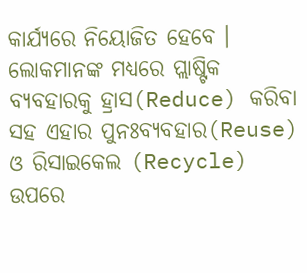କାର୍ଯ୍ୟରେ ନିୟୋଜିତ ହେବେ । ଲୋକମାନଙ୍କ ମଧ୍ୟରେ ପ୍ଲାଷ୍ଟିକ ବ୍ୟବହାରକୁ ହ୍ରାସ(Reduce) କରିବା ସହ ଏହାର ପୁନଃବ୍ୟବହାର(Reuse) ଓ ରିସାଇକେଲ (Recycle) ଉପରେ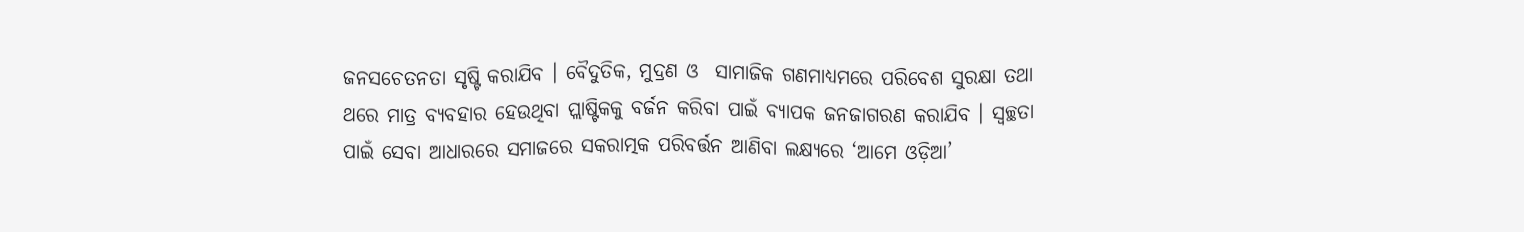ଜନସଚେତନତା ସୃଷ୍ଟି କରାଯିବ । ବୈଦୁତିକ, ମୁଦ୍ରଣ ଓ  ସାମାଜିକ ଗଣମାଧ୍ୟମରେ ପରିବେଶ ସୁରକ୍ଷା ତଥା ଥରେ ମାତ୍ର ବ୍ୟବହାର ହେଉଥିବା ପ୍ଲାଷ୍ଟିକକୁ ବର୍ଜନ କରିବା ପାଇଁ ବ୍ୟାପକ ଜନଜାଗରଣ କରାଯିବ । ସ୍ୱଚ୍ଛତା ପାଇଁ ସେବା ଆଧାରରେ ସମାଜରେ ସକରାତ୍ମକ ପରିବର୍ତ୍ତନ ଆଣିବା ଲକ୍ଷ୍ୟରେ ‘ଆମେ ଓଡ଼ିଆ’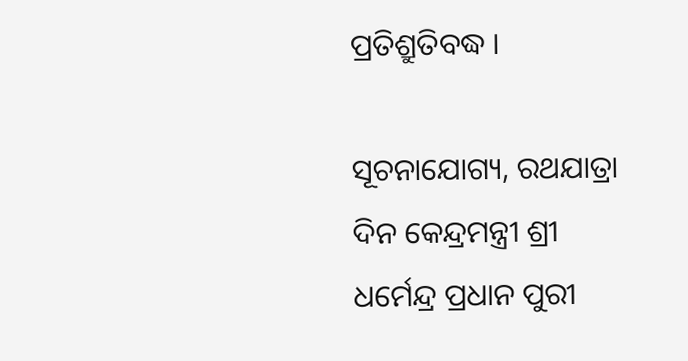ପ୍ରତିଶ୍ରୁତିବଦ୍ଧ ।

ସୂଚନାଯୋଗ୍ୟ, ରଥଯାତ୍ରା ଦିନ କେନ୍ଦ୍ରମନ୍ତ୍ରୀ ଶ୍ରୀ ଧର୍ମେନ୍ଦ୍ର ପ୍ରଧାନ ପୁରୀ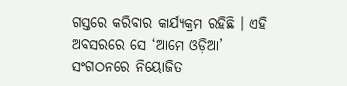ଗସ୍ତରେ କରିବାର କାର୍ଯ୍ୟକ୍ରମ ରହିଛି । ଏହି ଅବସରରେ ସେ ‘ଆମେ ଓଡ଼ିଆ’ ସଂଗଠନରେ ନିୟୋଜିତ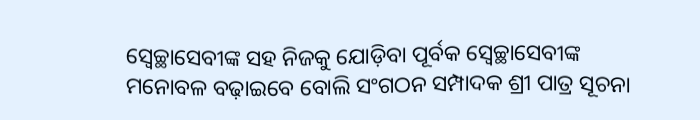ସ୍ୱେଚ୍ଛାସେବୀଙ୍କ ସହ ନିଜକୁ ଯୋଡ଼ିବା ପୂର୍ବକ ସ୍ୱେଚ୍ଛାସେବୀଙ୍କ ମନୋବଳ ବଢ଼ାଇବେ ବୋଲି ସଂଗଠନ ସମ୍ପାଦକ ଶ୍ରୀ ପାତ୍ର ସୂଚନା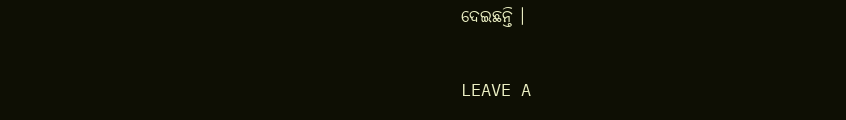ଦେଇଛନ୍ତି ।

LEAVE A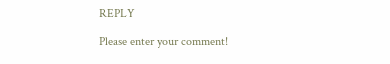REPLY

Please enter your comment!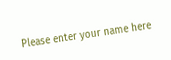Please enter your name here